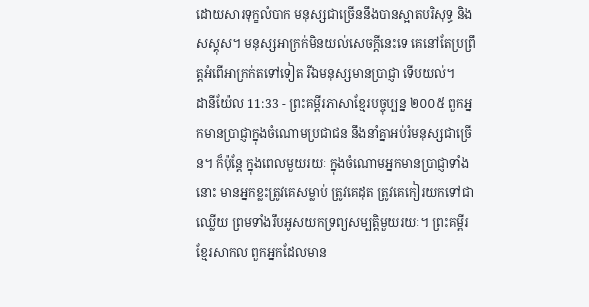ដោយសារទុក្ខលំបាក មនុស្សជាច្រើននឹងបានស្អាតបរិសុទ្ធ និងសស្គុស។ មនុស្សអាក្រក់មិនយល់សេចក្ដីនេះទេ គេនៅតែប្រព្រឹត្តអំពើអាក្រក់តទៅទៀត រីឯមនុស្សមានប្រាជ្ញា ទើបយល់។
ដានីយ៉ែល 11:33 - ព្រះគម្ពីរភាសាខ្មែរបច្ចុប្បន្ន ២០០៥ ពួកអ្នកមានប្រាជ្ញាក្នុងចំណោមប្រជាជន នឹងនាំគ្នាអប់រំមនុស្សជាច្រើន។ ក៏ប៉ុន្តែ ក្នុងពេលមួយរយៈ ក្នុងចំណោមអ្នកមានប្រាជ្ញាទាំងនោះ មានអ្នកខ្លះត្រូវគេសម្លាប់ ត្រូវគេដុត ត្រូវគេកៀរយកទៅជាឈ្លើយ ព្រមទាំងរឹបអូសយកទ្រព្យសម្បត្តិមួយរយៈ។ ព្រះគម្ពីរខ្មែរសាកល ពួកអ្នកដែលមាន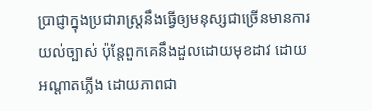ប្រាជ្ញាក្នុងប្រជារាស្ត្រនឹងធ្វើឲ្យមនុស្សជាច្រើនមានការយល់ច្បាស់ ប៉ុន្តែពួកគេនឹងដួលដោយមុខដាវ ដោយអណ្ដាតភ្លើង ដោយភាពជា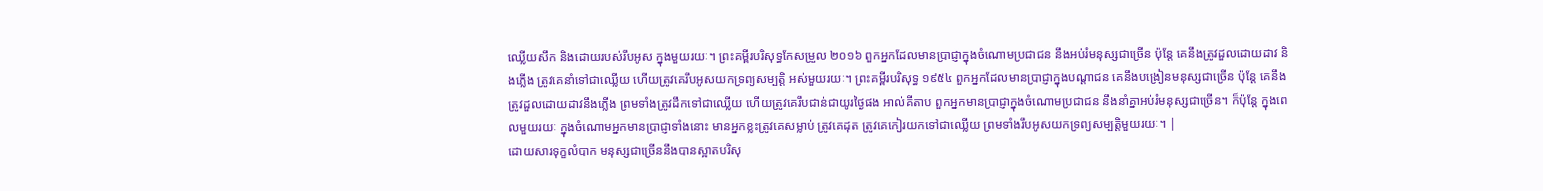ឈ្លើយសឹក និងដោយរបស់រឹបអូស ក្នុងមួយរយៈ។ ព្រះគម្ពីរបរិសុទ្ធកែសម្រួល ២០១៦ ពួកអ្នកដែលមានប្រាជ្ញាក្នុងចំណោមប្រជាជន នឹងអប់រំមនុស្សជាច្រើន ប៉ុន្តែ គេនឹងត្រូវដួលដោយដាវ និងភ្លើង ត្រូវគេនាំទៅជាឈ្លើយ ហើយត្រូវគេរឹបអូសយកទ្រព្យសម្បត្តិ អស់មួយរយៈ។ ព្រះគម្ពីរបរិសុទ្ធ ១៩៥៤ ពួកអ្នកដែលមានប្រាជ្ញាក្នុងបណ្តាជន គេនឹងបង្រៀនមនុស្សជាច្រើន ប៉ុន្តែ គេនឹងត្រូវដួលដោយដាវនឹងភ្លើង ព្រមទាំងត្រូវដឹកទៅជាឈ្លើយ ហើយត្រូវគេរឹបជាន់ជាយូរថ្ងៃផង អាល់គីតាប ពួកអ្នកមានប្រាជ្ញាក្នុងចំណោមប្រជាជន នឹងនាំគ្នាអប់រំមនុស្សជាច្រើន។ ក៏ប៉ុន្តែ ក្នុងពេលមួយរយៈ ក្នុងចំណោមអ្នកមានប្រាជ្ញាទាំងនោះ មានអ្នកខ្លះត្រូវគេសម្លាប់ ត្រូវគេដុត ត្រូវគេកៀរយកទៅជាឈ្លើយ ព្រមទាំងរឹបអូសយកទ្រព្យសម្បត្តិមួយរយៈ។ |
ដោយសារទុក្ខលំបាក មនុស្សជាច្រើននឹងបានស្អាតបរិសុ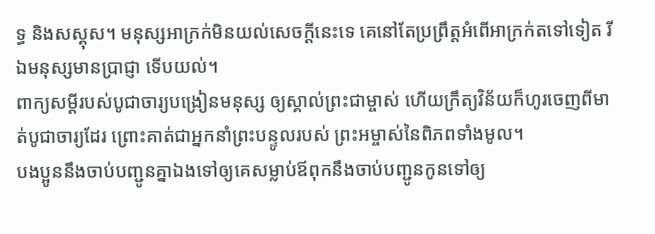ទ្ធ និងសស្គុស។ មនុស្សអាក្រក់មិនយល់សេចក្ដីនេះទេ គេនៅតែប្រព្រឹត្តអំពើអាក្រក់តទៅទៀត រីឯមនុស្សមានប្រាជ្ញា ទើបយល់។
ពាក្យសម្ដីរបស់បូជាចារ្យបង្រៀនមនុស្ស ឲ្យស្គាល់ព្រះជាម្ចាស់ ហើយក្រឹត្យវិន័យក៏ហូរចេញពីមាត់បូជាចារ្យដែរ ព្រោះគាត់ជាអ្នកនាំព្រះបន្ទូលរបស់ ព្រះអម្ចាស់នៃពិភពទាំងមូល។
បងប្អូននឹងចាប់បញ្ជូនគ្នាឯងទៅឲ្យគេសម្លាប់ឪពុកនឹងចាប់បញ្ជូនកូនទៅឲ្យ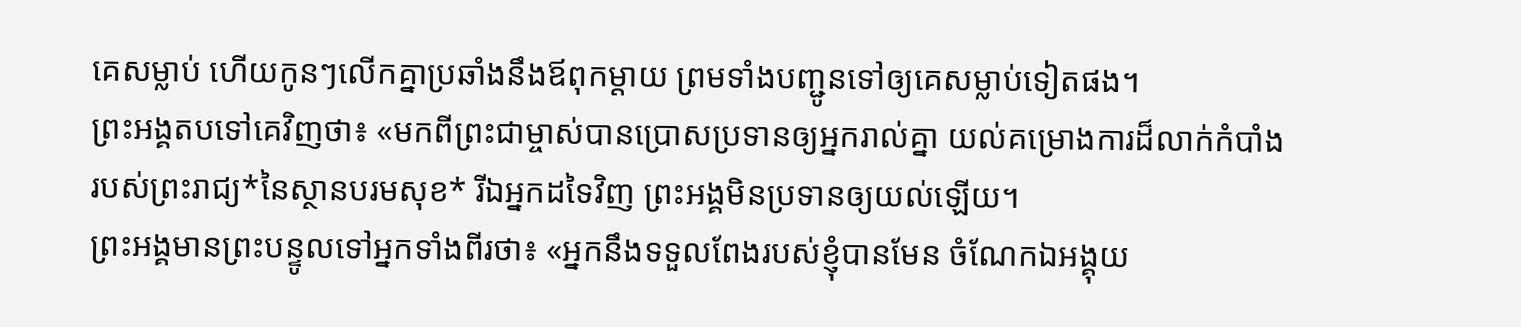គេសម្លាប់ ហើយកូនៗលើកគ្នាប្រឆាំងនឹងឪពុកម្ដាយ ព្រមទាំងបញ្ជូនទៅឲ្យគេសម្លាប់ទៀតផង។
ព្រះអង្គតបទៅគេវិញថា៖ «មកពីព្រះជាម្ចាស់បានប្រោសប្រទានឲ្យអ្នករាល់គ្នា យល់គម្រោងការដ៏លាក់កំបាំងរបស់ព្រះរាជ្យ*នៃស្ថានបរមសុខ* រីឯអ្នកដទៃវិញ ព្រះអង្គមិនប្រទានឲ្យយល់ឡើយ។
ព្រះអង្គមានព្រះបន្ទូលទៅអ្នកទាំងពីរថា៖ «អ្នកនឹងទទួលពែងរបស់ខ្ញុំបានមែន ចំណែកឯអង្គុយ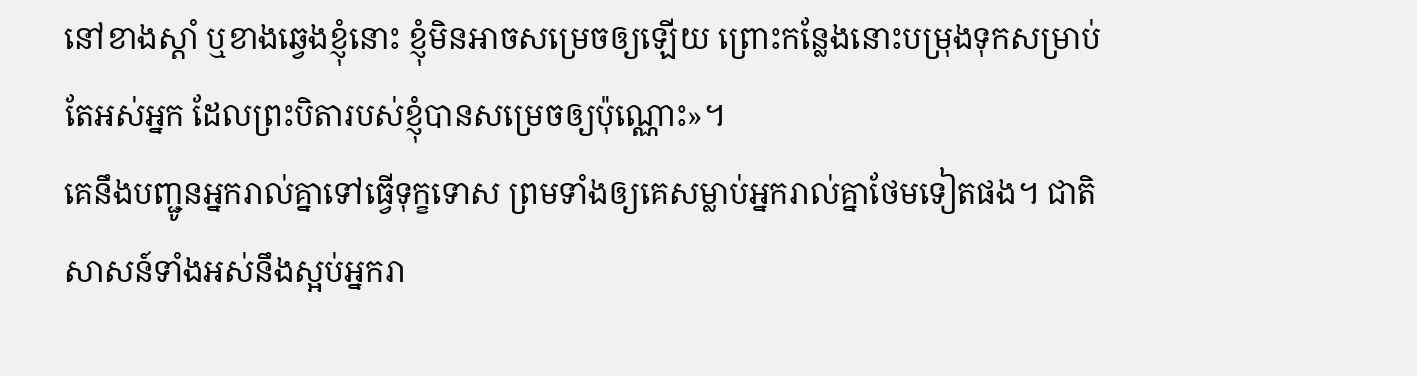នៅខាងស្ដាំ ឬខាងឆ្វេងខ្ញុំនោះ ខ្ញុំមិនអាចសម្រេចឲ្យឡើយ ព្រោះកន្លែងនោះបម្រុងទុកសម្រាប់តែអស់អ្នក ដែលព្រះបិតារបស់ខ្ញុំបានសម្រេចឲ្យប៉ុណ្ណោះ»។
គេនឹងបញ្ជូនអ្នករាល់គ្នាទៅធ្វើទុក្ខទោស ព្រមទាំងឲ្យគេសម្លាប់អ្នករាល់គ្នាថែមទៀតផង។ ជាតិសាសន៍ទាំងអស់នឹងស្អប់អ្នករា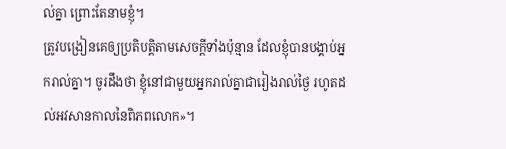ល់គ្នា ព្រោះតែនាមខ្ញុំ។
ត្រូវបង្រៀនគេឲ្យប្រតិបត្តិតាមសេចក្ដីទាំងប៉ុន្មាន ដែលខ្ញុំបានបង្គាប់អ្នករាល់គ្នា។ ចូរដឹងថា ខ្ញុំនៅជាមួយអ្នករាល់គ្នាជារៀងរាល់ថ្ងៃ រហូតដល់អវសានកាលនៃពិភពលោក»។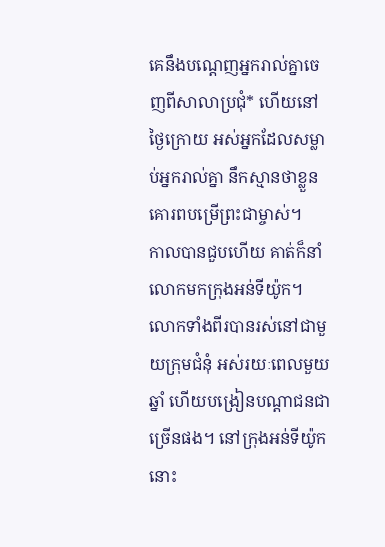គេនឹងបណ្ដេញអ្នករាល់គ្នាចេញពីសាលាប្រជុំ* ហើយនៅថ្ងៃក្រោយ អស់អ្នកដែលសម្លាប់អ្នករាល់គ្នា នឹកស្មានថាខ្លួនគោរពបម្រើព្រះជាម្ចាស់។
កាលបានជួបហើយ គាត់ក៏នាំលោកមកក្រុងអន់ទីយ៉ូក។ លោកទាំងពីរបានរស់នៅជាមួយក្រុមជំនុំ អស់រយៈពេលមួយឆ្នាំ ហើយបង្រៀនបណ្ដាជនជាច្រើនផង។ នៅក្រុងអន់ទីយ៉ូកនោះ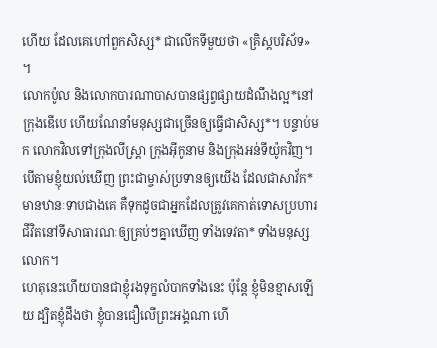ហើយ ដែលគេហៅពួកសិស្ស* ជាលើកទីមួយថា «គ្រិស្តបរិស័ទ» ។
លោកប៉ូល និងលោកបារណាបាសបានផ្សព្វផ្សាយដំណឹងល្អ*នៅក្រុងឌើបេ ហើយណែនាំមនុស្សជាច្រើនឲ្យធ្វើជាសិស្ស*។ បន្ទាប់មក លោកវិលទៅក្រុងលីស្ដ្រា ក្រុងអ៊ីកូនាម និងក្រុងអន់ទីយ៉ូកវិញ។
បើតាមខ្ញុំយល់ឃើញ ព្រះជាម្ចាស់ប្រទានឲ្យយើង ដែលជាសាវ័ក*មានឋានៈទាបជាងគេ គឺទុកដូចជាអ្នកដែលត្រូវគេកាត់ទោសប្រហារជីវិតនៅទីសាធារណៈឲ្យគ្រប់ៗគ្នាឃើញ ទាំងទេវតា* ទាំងមនុស្សលោក។
ហេតុនេះហើយបានជាខ្ញុំរងទុក្ខលំបាកទាំងនេះ ប៉ុន្តែ ខ្ញុំមិនខ្មាសឡើយ ដ្បិតខ្ញុំដឹងថា ខ្ញុំបានជឿលើព្រះអង្គណា ហើ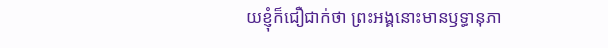យខ្ញុំក៏ជឿជាក់ថា ព្រះអង្គនោះមានឫទ្ធានុភា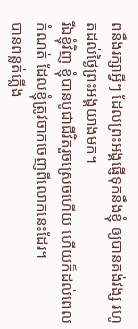ពនឹងរក្សាអ្វីៗ ដែលព្រះអង្គផ្ញើទុកនឹងខ្ញុំ ឲ្យបានគង់វង្ស រហូតដល់ថ្ងៃព្រះអង្គយាងមក។
រីឯខ្ញុំវិញ ខ្ញុំបានបូជាជីវិតរួចស្រេចហើយ ហើយក៏ដល់ពេលកំណត់ ដែលខ្ញុំត្រូវចាកចេញពីលោកនេះដែរ។
បានពន្លត់ភ្លើង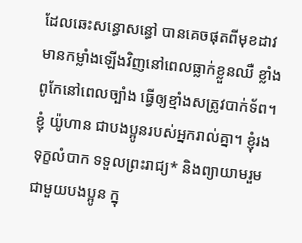ដែលឆេះសន្ធោសន្ធៅ បានគេចផុតពីមុខដាវ មានកម្លាំងឡើងវិញនៅពេលធ្លាក់ខ្លួនឈឺ ខ្លាំងពូកែនៅពេលច្បាំង ធ្វើឲ្យខ្មាំងសត្រូវបាក់ទ័ព។
ខ្ញុំ យ៉ូហាន ជាបងប្អូនរបស់អ្នករាល់គ្នា។ ខ្ញុំរងទុក្ខលំបាក ទទួលព្រះរាជ្យ* និងព្យាយាមរួមជាមួយបងប្អូន ក្នុ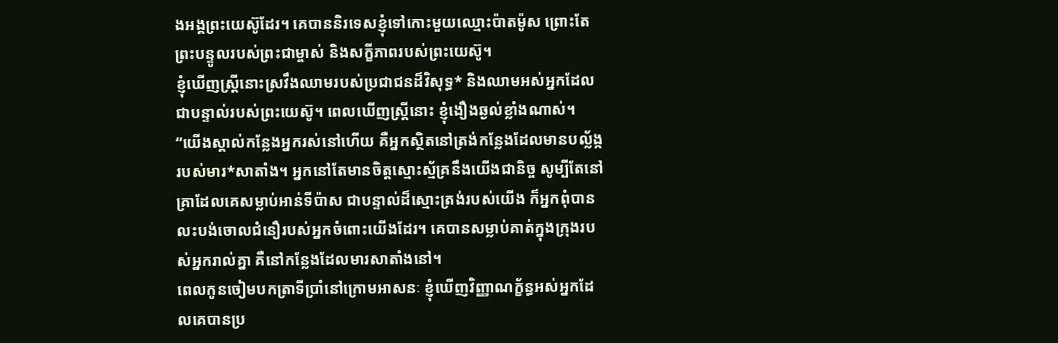ងអង្គព្រះយេស៊ូដែរ។ គេបាននិរទេសខ្ញុំទៅកោះមួយឈ្មោះប៉ាតម៉ូស ព្រោះតែព្រះបន្ទូលរបស់ព្រះជាម្ចាស់ និងសក្ខីភាពរបស់ព្រះយេស៊ូ។
ខ្ញុំឃើញស្ត្រីនោះស្រវឹងឈាមរបស់ប្រជាជនដ៏វិសុទ្ធ* និងឈាមអស់អ្នកដែលជាបន្ទាល់របស់ព្រះយេស៊ូ។ ពេលឃើញស្ត្រីនោះ ខ្ញុំងឿងឆ្ងល់ខ្លាំងណាស់។
“យើងស្គាល់កន្លែងអ្នករស់នៅហើយ គឺអ្នកស្ថិតនៅត្រង់កន្លែងដែលមានបល្ល័ង្ករបស់មារ*សាតាំង។ អ្នកនៅតែមានចិត្តស្មោះស្ម័គ្រនឹងយើងជានិច្ច សូម្បីតែនៅគ្រាដែលគេសម្លាប់អាន់ទីប៉ាស ជាបន្ទាល់ដ៏ស្មោះត្រង់របស់យើង ក៏អ្នកពុំបានលះបង់ចោលជំនឿរបស់អ្នកចំពោះយើងដែរ។ គេបានសម្លាប់គាត់ក្នុងក្រុងរបស់អ្នករាល់គ្នា គឺនៅកន្លែងដែលមារសាតាំងនៅ។
ពេលកូនចៀមបកត្រាទីប្រាំនៅក្រោមអាសនៈ ខ្ញុំឃើញវិញ្ញាណក្ខ័ន្ធអស់អ្នកដែលគេបានប្រ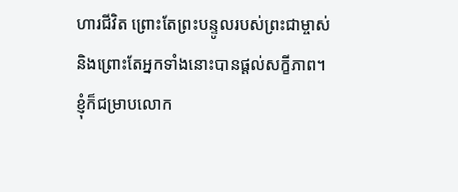ហារជីវិត ព្រោះតែព្រះបន្ទូលរបស់ព្រះជាម្ចាស់ និងព្រោះតែអ្នកទាំងនោះបានផ្ដល់សក្ខីភាព។
ខ្ញុំក៏ជម្រាបលោក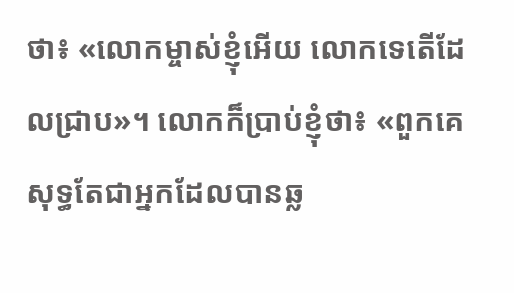ថា៖ «លោកម្ចាស់ខ្ញុំអើយ លោកទេតើដែលជ្រាប»។ លោកក៏ប្រាប់ខ្ញុំថា៖ «ពួកគេសុទ្ធតែជាអ្នកដែលបានឆ្ល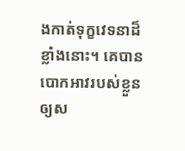ងកាត់ទុក្ខវេទនាដ៏ខ្លាំងនោះ។ គេបានបោកអាវរបស់ខ្លួនឲ្យស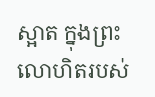ស្អាត ក្នុងព្រះលោហិតរបស់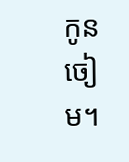កូនចៀម។